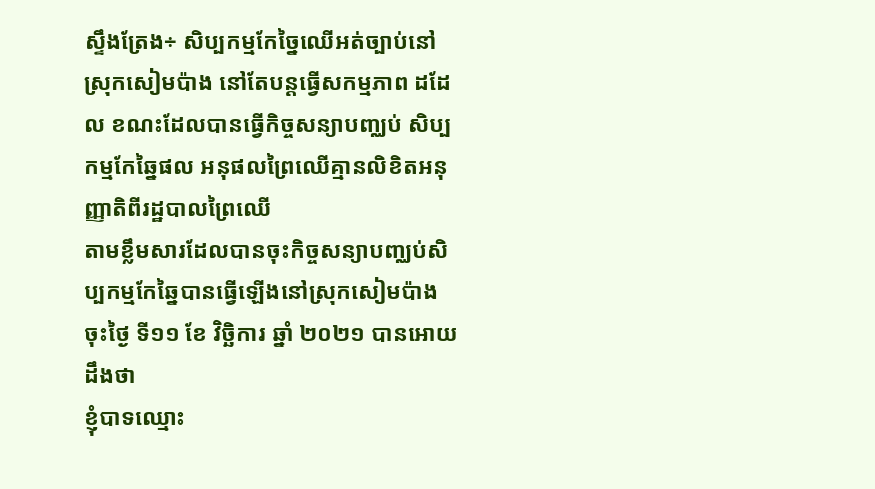ស្ទឹងត្រែង÷ សិប្បកម្មកែច្នៃឈេីអត់ច្បាប់នៅស្រុកសៀមប៉ាង នៅតែបន្តធ្វើសកម្មភាព ដដែល ខណះដែលបានធ្វើកិច្ចសន្យាបញ្ឈប់ សិប្បកម្មកែឆ្នៃផល អនុផលព្រៃឈើគ្មានលិខិតអនុញ្ញាតិពីរដ្ឋបាលព្រៃឈើ
តាមខ្លឹមសារដែលបានចុះកិច្ចសន្យាបញ្ឈប់សិប្បកម្មកែឆ្នៃបានធ្វើឡើងនៅស្រុកសៀមប៉ាងចុះថ្ងៃ ទី១១ ខែ វិច្ឆិការ ឆ្នាំ ២០២១ បានអោយដឹងថា
ខ្ញុំបាទឈ្មោះ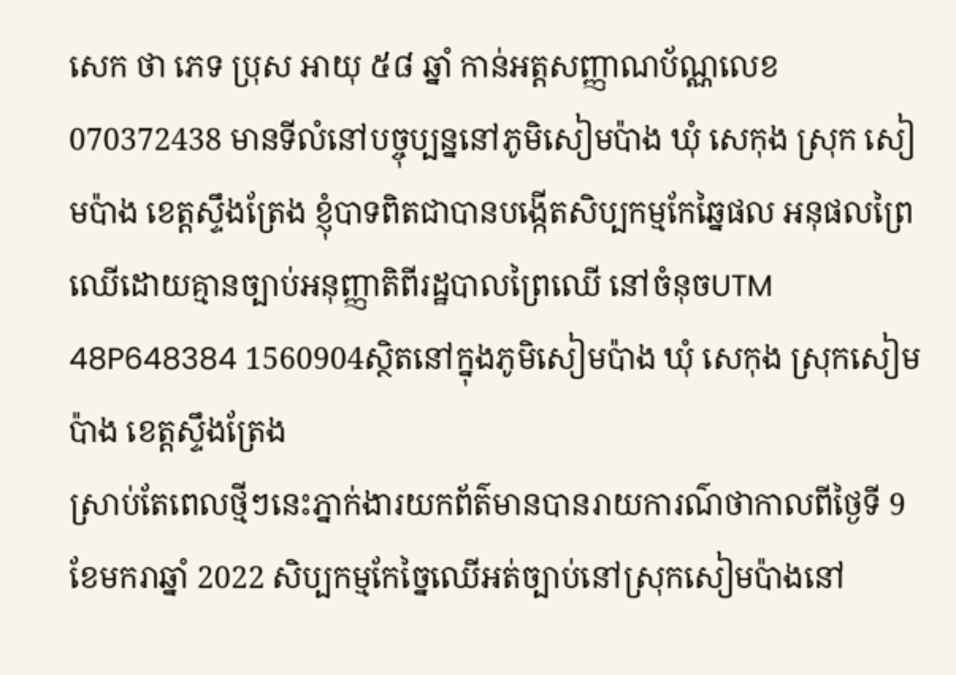សេក ថា ភេទ ប្រុស អាយុ ៥៨ ឆ្នាំ កាន់អត្តសញ្ញាណប័ណ្ណលេខ 070372438 មានទីលំនៅបច្ចុប្បន្ននៅភូមិសៀមប៉ាង ឃុំ សេកុង ស្រុក សៀមប៉ាង ខេត្តស្ទឹងត្រែង ខ្ញុំបាទពិតជាបានបង្កើតសិប្បកម្មកែឆ្នៃផល អនុផលព្រៃឈើដោយគ្មានច្បាប់អនុញ្ញាតិពីរដ្ឋបាលព្រៃឈើ នៅចំនុចUTM 48P648384 1560904ស្ថិតនៅក្នុងភូមិសៀមប៉ាង ឃុំ សេកុង ស្រុកសៀមប៉ាង ខេត្តស្ទឹងត្រែង
ស្រាប់តែពេលថ្មីៗនេះភ្នាក់ងារយកព័ត៌មានបានរាយការណ៌ថាកាលពីថ្ងៃទី 9 ខែមករាឆ្នាំ 2022 សិប្បកម្មកែច្នៃឈើអត់ច្បាប់នៅស្រុកសៀមប៉ាងនៅ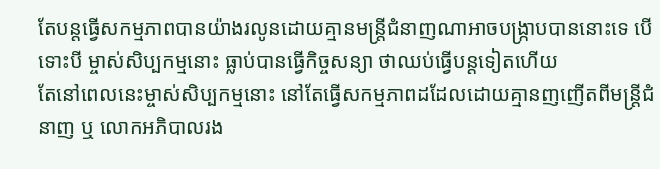តែបន្តធ្វើសកម្មភាពបានយ៉ាងរលូនដោយគ្មានមន្ត្រីជំនាញណាអាចបង្ក្រាបបាននោះទេ បើទោះបី ម្ចាស់សិប្បកម្មនោះ ធ្លាប់បានធ្វើកិច្ចសន្យា ថាឈប់ធ្វើបន្តទៀតហើយ
តែនៅពេលនេះម្ចាស់សិប្បកម្មនោះ នៅតែធ្វើសកម្មភាពដដែលដោយគ្មានញញើតពីមន្ត្រីជំនាញ ឬ លោកអភិបាលរង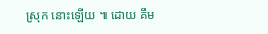ស្រុក នោះឡើយ ៕ ដោយ គឹម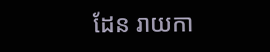ដែន រាយកា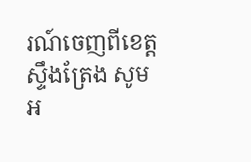រណ៍ចេញពីខេត្តស្ទឹងត្រែង សូមអ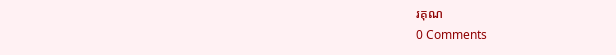រគុណ
0 Comments